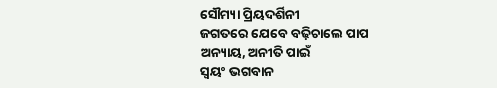ସୌମ୍ୟା ପ୍ରିୟଦର୍ଶିନୀ
ଜଗତରେ ଯେବେ ବଢ଼ିଚାଲେ ପାପ
ଅନ୍ୟାୟ, ଅନୀତି ପାଇଁ
ସ୍ୱୟଂ ଭଗବାନ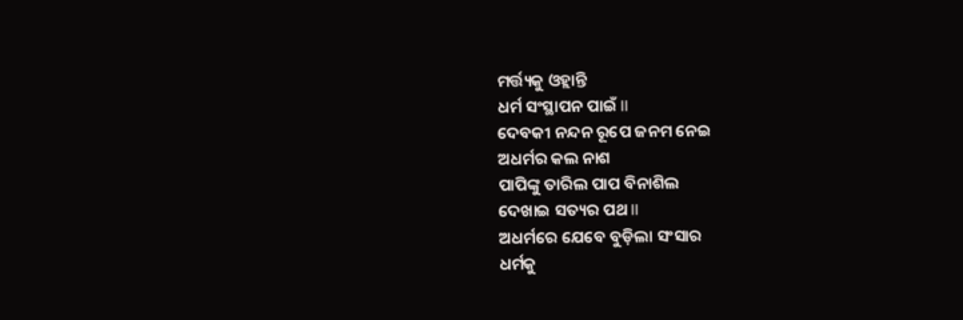ମର୍ତ୍ତ୍ୟକୁ ଓହ୍ଲାନ୍ତି
ଧର୍ମ ସଂସ୍ଥାପନ ପାଇଁ ll
ଦେବକୀ ନନ୍ଦନ ରୂପେ ଜନମ ନେଇ
ଅଧର୍ମର କଲ ନାଶ
ପାପିଙ୍କୁ ତାରିଲ ପାପ ବିନାଶିଲ
ଦେଖାଇ ସତ୍ୟର ପଥ ll
ଅଧର୍ମରେ ଯେବେ ବୁଡ଼ିଲା ସଂସାର
ଧର୍ମକୁ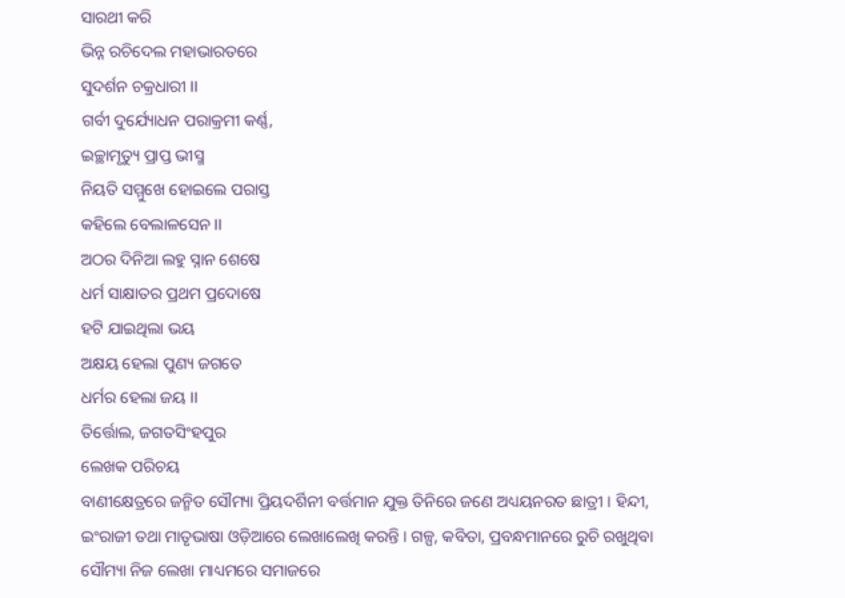ସାରଥୀ କରି
ଭିନ୍ନ ରଚିଦେଲ ମହାଭାରତରେ
ସୁଦର୍ଶନ ଚକ୍ରଧାରୀ ll
ଗର୍ବୀ ଦୁର୍ଯ୍ୟୋଧନ ପରାକ୍ରମୀ କର୍ଣ୍ଣ,
ଇଚ୍ଛାମୃତ୍ୟୁ ପ୍ରାପ୍ତ ଭୀସ୍ମ
ନିୟତି ସମ୍ମୁଖେ ହୋଇଲେ ପରାସ୍ତ
କହିଲେ ବେଲାଳସେନ ll
ଅଠର ଦିନିଆ ଲହୁ ସ୍ନାନ ଶେଷେ
ଧର୍ମ ସାକ୍ଷାତର ପ୍ରଥମ ପ୍ରଦୋଷେ
ହଟି ଯାଇଥିଲା ଭୟ
ଅକ୍ଷୟ ହେଲା ପୁଣ୍ୟ ଜଗତେ
ଧର୍ମର ହେଲା ଜୟ ll
ତିର୍ତ୍ତୋଲ, ଜଗତସିଂହପୁର
ଲେଖକ ପରିଚୟ
ବାଣୀକ୍ଷେତ୍ରରେ ଜନ୍ମିତ ସୌମ୍ୟା ପ୍ରିୟଦର୍ଶିନୀ ବର୍ତ୍ତମାନ ଯୁକ୍ତ ତିନିରେ ଜଣେ ଅଧ୍ୟୟନରତ ଛାତ୍ରୀ । ହିନ୍ଦୀ, ଇଂରାଜୀ ତଥା ମାତୃଭାଷା ଓଡ଼ିଆରେ ଲେଖାଲେଖି କରନ୍ତି । ଗଳ୍ପ, କବିତା, ପ୍ରବନ୍ଧମାନରେ ରୁଚି ରଖୁଥିବା ସୌମ୍ୟା ନିଜ ଲେଖା ମାଧ୍ୟମରେ ସମାଜରେ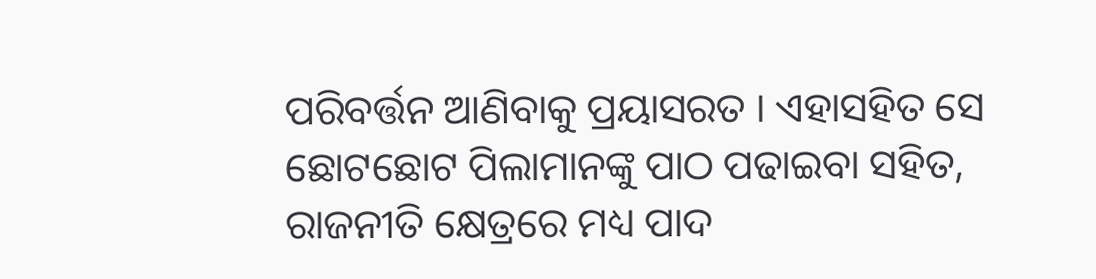ପରିବର୍ତ୍ତନ ଆଣିବାକୁ ପ୍ରୟାସରତ । ଏହାସହିତ ସେ ଛୋଟଛୋଟ ପିଲାମାନଙ୍କୁ ପାଠ ପଢାଇବା ସହିତ, ରାଜନୀତି କ୍ଷେତ୍ରରେ ମଧ୍ୟ ପାଦ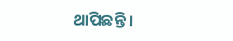ଥାପିଛନ୍ତି ।